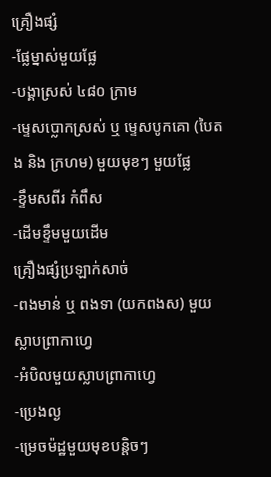គ្រឿងផ្សំ
-ផ្លែម្នាស់មួយផ្លែ
-បង្គាស្រស់ ៤៨០ ក្រាម
-ម្ទេសប្លោកស្រស់ ឬ ម្ទេសបូកគោ (បៃតង និង ក្រហម) មួយមុខៗ មួយផ្លែ
-ខ្ទឹមសពីរ កំពឹស
-ដើមខ្ទឹមមួយដើម
គ្រឿងផ្សំប្រឡាក់សាច់
-ពងមាន់ ឬ ពងទា (យកពងស) មួយស្លាបព្រាកាហ្វេ
-អំបិលមួយស្លាបព្រាកាហ្វេ
-ប្រេងល្ង
-ម្រេចម៉ដ្ឋមួយមុខបន្តិចៗ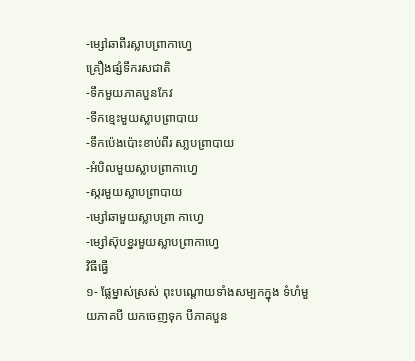-ម្សៅឆាពីរស្លាបព្រាកាហ្វេ
គ្រឿងផ្សំទឹករសជាតិ
-ទឹកមួយភាគបួនកែវ
-ទឹកខ្មេះមួយស្លាបព្រាបាយ
-ទឹកប៉េងប៉ោះខាប់ពីរ សា្លបព្រាបាយ
-អំបិលមួយស្លាបព្រាកាហ្វេ
-ស្ករមួយស្លាបព្រាបាយ
-ម្សៅឆាមួយស្លាបព្រា កាហ្វេ
-ម្សៅស៊ុបខ្នរមួយស្លាបព្រាកាហ្វេ
វិធីធ្វើ
១- ផ្លែម្នាស់ស្រស់ ពុះបណ្តោយទាំងសម្បកក្នុង ទំហំមួយភាគបី យកចេញទុក បីភាគបួន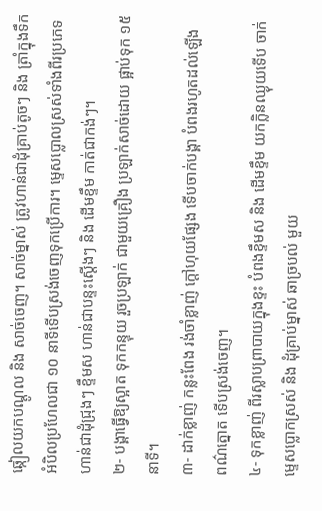ឆ្កៀលយកបណ្តូល និង សាច់ចេញ។ សាច់ម្នាស់ ត្រូវហាន់ជាដុំគ្រាប់តូចៗ និង ត្រាំក្នុងទឹក
អំបិលប្រហែលជា ១០ នាទីទើបស្រង់ចេញទុកប្រើការ។ ម្ទេសប្លោលស្រស់ទាំងពីរប្រភេទ
ហាន់ជាដុំជ្រុងៗ ខ្ទឹមស ហាន់ជាបន្ទះស្តើងៗ និង ដើមខ្ទឹម កាត់ជាកង់ៗ។
២- បង្គាធ្វើឱ្យស្អាត ទុកកន្ទុយ រួចប្រឡាក់ ជាមួយគ្រឿង ប្រឡាក់សាច់ដោយ ផ្អាប់ទុក ១៥
នាទី។
៣- ដាក់ខ្លាញ់ កន្លះពែង រង់ចាំខ្លាញ់ ក្តៅហុយផ្សែង ទើបចាក់បង្គា បំពងរហូតដល់ឡើង
ពណ៌ត្នោត ទើបស្រង់ចេញ។
៤- ទុកខ្លាញ់ ពីរស្លាបព្រាបាយក្នុងខ្ទះ បំពងខ្ទឹមស និង ដើមខ្ទឹម យកក្លិនឈ្ងុយទើប ចាក់
ម្ទេសប្លោកស្រស់ និង ដុំគ្រាប់ម្នាស់ ឆាច្របល់ មួយ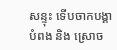សន្ទុះ ទើបចាកបង្គាបំពង និង ស្រោច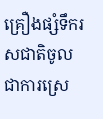គ្រឿងផ្សំទឹករសជាតិចូល ជាការស្រេ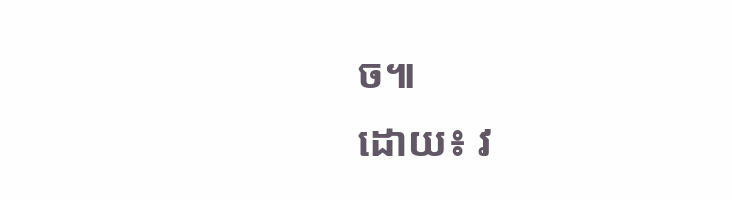ច៕
ដោយ៖ វ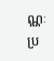ណ្ណៈ
ប្រ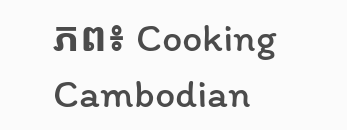ភព៖ Cooking Cambodian